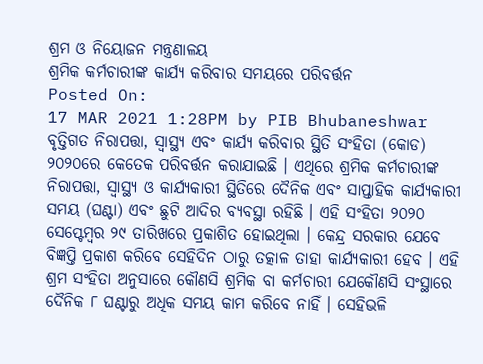ଶ୍ରମ ଓ ନିୟୋଜନ ମନ୍ତ୍ରଣାଳୟ
ଶ୍ରମିକ କର୍ମଚାରୀଙ୍କ କାର୍ଯ୍ୟ କରିବାର ସମୟରେ ପରିବର୍ତ୍ତନ
Posted On:
17 MAR 2021 1:28PM by PIB Bhubaneshwar
ବୃତ୍ତିଗତ ନିରାପତ୍ତା, ସ୍ୱାସ୍ଥ୍ୟ ଏବଂ କାର୍ଯ୍ୟ କରିବାର ସ୍ଥିତି ସଂହିତା (କୋଡ) ୨୦୨୦ରେ କେତେକ ପରିବର୍ତ୍ତନ କରାଯାଇଛି । ଏଥିରେ ଶ୍ରମିକ କର୍ମଚାରୀଙ୍କ ନିରାପତ୍ତା, ସ୍ୱାସ୍ଥ୍ୟ ଓ କାର୍ଯ୍ୟକାରୀ ସ୍ଥିତିରେ ଦୈନିକ ଏବଂ ସାପ୍ତାହିକ କାର୍ଯ୍ୟକାରୀ ସମୟ (ଘଣ୍ଟା) ଏବଂ ଛୁଟି ଆଦିର ବ୍ୟବସ୍ଥା ରହିଛି । ଏହି ସଂହିତା ୨୦୨୦ ସେପ୍ଟେମ୍ବର ୨୯ ତାରିଖରେ ପ୍ରକାଶିତ ହୋଇଥିଲା । କେନ୍ଦ୍ର ସରକାର ଯେବେ ବିଜ୍ଞପ୍ତି ପ୍ରକାଶ କରିବେ ସେହିଦିନ ଠାରୁ ତତ୍କାଳ ତାହା କାର୍ଯ୍ୟକାରୀ ହେବ । ଏହି ଶ୍ରମ ସଂହିତା ଅନୁସାରେ କୌଣସି ଶ୍ରମିକ ବା କର୍ମଚାରୀ ଯେକୌଣସି ସଂସ୍ଥାରେ ଦୈନିକ ୮ ଘଣ୍ଟାରୁ ଅଧିକ ସମୟ କାମ କରିବେ ନାହିଁ । ସେହିଭଳି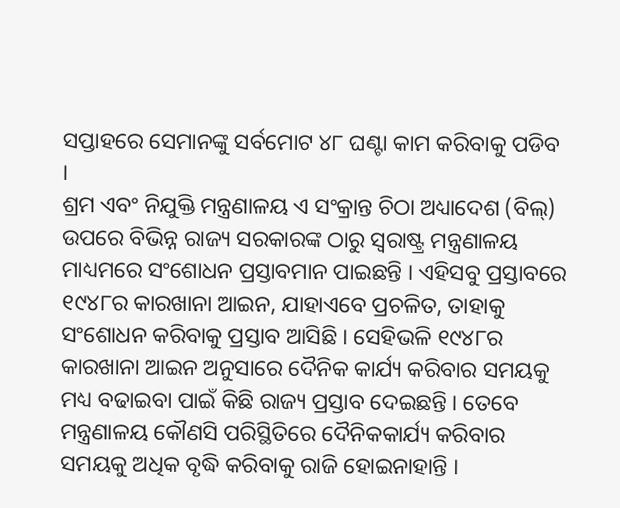ସପ୍ତାହରେ ସେମାନଙ୍କୁ ସର୍ବମୋଟ ୪୮ ଘଣ୍ଟା କାମ କରିବାକୁ ପଡିବ ।
ଶ୍ରମ ଏବଂ ନିଯୁକ୍ତି ମନ୍ତ୍ରଣାଳୟ ଏ ସଂକ୍ରାନ୍ତ ଚିଠା ଅଧ୍ୟାଦେଶ (ବିଲ୍) ଉପରେ ବିଭିନ୍ନ ରାଜ୍ୟ ସରକାରଙ୍କ ଠାରୁ ସ୍ୱରାଷ୍ଟ୍ର ମନ୍ତ୍ରଣାଳୟ ମାଧ୍ୟମରେ ସଂଶୋଧନ ପ୍ରସ୍ତାବମାନ ପାଇଛନ୍ତି । ଏହିସବୁ ପ୍ରସ୍ତାବରେ ୧୯୪୮ର କାରଖାନା ଆଇନ, ଯାହାଏବେ ପ୍ରଚଳିତ, ତାହାକୁ ସଂଶୋଧନ କରିବାକୁ ପ୍ରସ୍ତାବ ଆସିଛି । ସେହିଭଳି ୧୯୪୮ର କାରଖାନା ଆଇନ ଅନୁସାରେ ଦୈନିକ କାର୍ଯ୍ୟ କରିବାର ସମୟକୁ ମଧ୍ୟ ବଢାଇବା ପାଇଁ କିଛି ରାଜ୍ୟ ପ୍ରସ୍ତାବ ଦେଇଛନ୍ତି । ତେବେ ମନ୍ତ୍ରଣାଳୟ କୌଣସି ପରିସ୍ଥିତିରେ ଦୈନିକକାର୍ଯ୍ୟ କରିବାର ସମୟକୁ ଅଧିକ ବୃଦ୍ଧି କରିବାକୁ ରାଜି ହୋଇନାହାନ୍ତି ।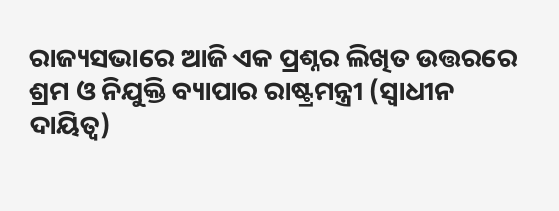ରାଜ୍ୟସଭାରେ ଆଜି ଏକ ପ୍ରଶ୍ନର ଲିଖିତ ଉତ୍ତରରେ ଶ୍ରମ ଓ ନିଯୁକ୍ତି ବ୍ୟାପାର ରାଷ୍ଟ୍ରମନ୍ତ୍ରୀ (ସ୍ୱାଧୀନ ଦାୟିତ୍ୱ)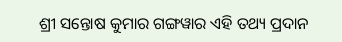ଶ୍ରୀ ସନ୍ତୋଷ କୁମାର ଗଙ୍ଗୱାର ଏହି ତଥ୍ୟ ପ୍ରଦାନ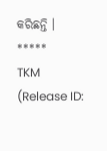କରିଛନ୍ତି ।
*****
TKM
(Release ID: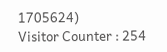1705624)
Visitor Counter : 254